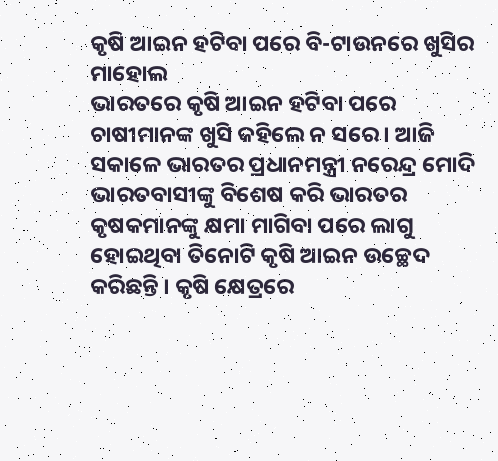କୃଷି ଆଇନ ହଟିବା ପରେ ବି-ଟାଉନରେ ଖୁସିର ମାହୋଲ
ଭାରତରେ କୃଷି ଆଇନ ହଟିବା ପରେ ଚାଷୀମାନଙ୍କ ଖୁସି କହିଲେ ନ ସରେ । ଆଜି ସକାଳେ ଭାରତର ପ୍ରଧାନମନ୍ତ୍ରୀ ନରେନ୍ଦ୍ର ମୋଦି ଭାରତବାସୀଙ୍କୁ ବିଶେଷ କରି ଭାରତର କୃଷକମାନଙ୍କୁ କ୍ଷମା ମାଗିବା ପରେ ଲାଗୁ ହୋଇଥିବା ତିନୋଟି କୃଷି ଆଇନ ଉଚ୍ଛେଦ କରିଛନ୍ତି । କୃଷି କ୍ଷେତ୍ରରେ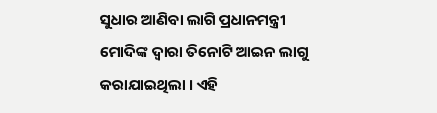ସୁଧାର ଆଣିବା ଲାଗି ପ୍ରଧାନମନ୍ତ୍ରୀ ମୋଦିଙ୍କ ଦ୍ୱାରା ତିନୋଟି ଆଇନ ଲାଗୁ କରାଯାଇଥିଲା । ଏହି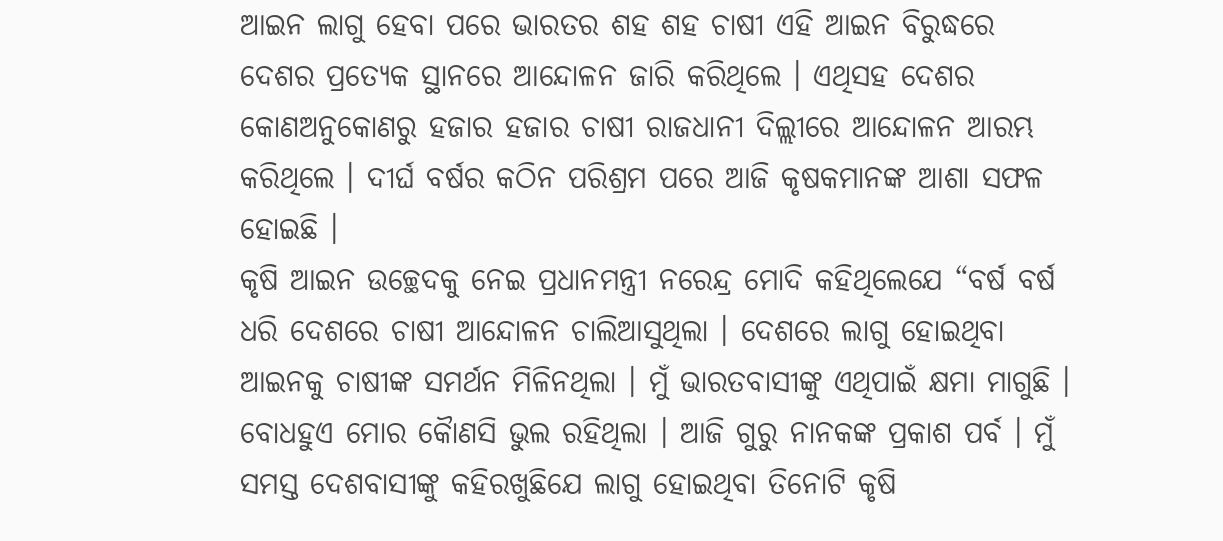ଆଇନ ଲାଗୁ ହେବା ପରେ ଭାରତର ଶହ ଶହ ଚାଷୀ ଏହି ଆଇନ ବିରୁଦ୍ଧରେ ଦେଶର ପ୍ରତ୍ୟେକ ସ୍ଥାନରେ ଆନ୍ଦୋଳନ ଜାରି କରିଥିଲେ । ଏଥିସହ ଦେଶର କୋଣଅନୁକୋଣରୁ ହଜାର ହଜାର ଚାଷୀ ରାଜଧାନୀ ଦିଲ୍ଲୀରେ ଆନ୍ଦୋଳନ ଆରମ୍ଭ କରିଥିଲେ । ଦୀର୍ଘ ବର୍ଷର କଠିନ ପରିଶ୍ରମ ପରେ ଆଜି କୃଷକମାନଙ୍କ ଆଶା ସଫଳ ହୋଇଛି ।
କୃଷି ଆଇନ ଉଚ୍ଛେଦକୁ ନେଇ ପ୍ରଧାନମନ୍ତ୍ରୀ ନରେନ୍ଦ୍ର ମୋଦି କହିଥିଲେଯେ “ବର୍ଷ ବର୍ଷ ଧରି ଦେଶରେ ଚାଷୀ ଆନ୍ଦୋଳନ ଚାଲିଆସୁଥିଲା । ଦେଶରେ ଲାଗୁ ହୋଇଥିବା ଆଇନକୁ ଚାଷୀଙ୍କ ସମର୍ଥନ ମିଳିନଥିଲା । ମୁଁ ଭାରତବାସୀଙ୍କୁ ଏଥିପାଇଁ କ୍ଷମା ମାଗୁଛି । ବୋଧହୁଏ ମୋର କୈାଣସି ଭୁଲ ରହିଥିଲା । ଆଜି ଗୁରୁ ନାନକଙ୍କ ପ୍ରକାଶ ପର୍ବ । ମୁଁ ସମସ୍ତ ଦେଶବାସୀଙ୍କୁ କହିରଖୁଛିଯେ ଲାଗୁ ହୋଇଥିବା ତିନୋଟି କୃଷି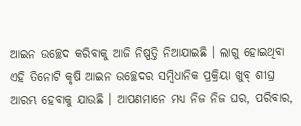ଆଇନ ଉଚ୍ଛେଦ କରିବାକୁ ଆଜି ନିଷ୍ପତ୍ତି ନିଆଯାଇଛି । ଲାଗୁ ହୋଇଥିବା ଏହି ତିନୋଟି କୃଷି ଆଇନ ଉଚ୍ଛେଦର ସମ୍ୱିଧାନିକ ପ୍ରକ୍ରିୟା ଖୁବ୍ ଶୀଘ୍ର ଆରମ୍ଭ ହେବାକୁ ଯାଉଛି । ଆପଣମାନେ ମଧ୍ୟ ନିଜ ନିଜ ଘର, ପରିବାର,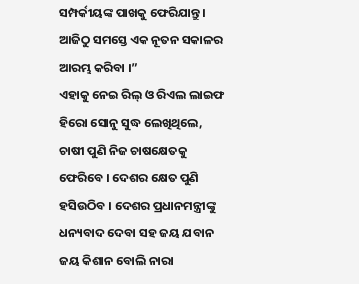ସମ୍ପର୍କୀୟଙ୍କ ପାଖକୁ ଫେରିଯାନ୍ତୁ । ଆଜିଠୁ ସମସ୍ତେ ଏକ ନୂତନ ସକାଳର ଆରମ୍ଭ କରିବା ।”
ଏହାକୁ ନେଇ ରିଲ୍ ଓ ରିଏଲ ଲାଇଫ ହିରୋ ସୋନୁ ସୁଦ୍ଧ ଲେଖିଥିଲେ, ଚାଷୀ ପୁଣି ନିଜ ଚାଷକ୍ଷେତକୁ ଫେରିବେ । ଦେଶର କ୍ଷେତ ପୁଣି ହସିଉଠିବ । ଦେଶର ପ୍ରଧାନମନ୍ତ୍ରୀଙ୍କୁ ଧନ୍ୟବାଦ ଦେବା ସହ ଜୟ ଯବାନ ଜୟ କିଶାନ ବୋଲି ନାରା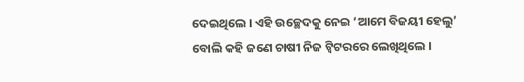ଦେଇଥିଲେ । ଏହି ଉଚ୍ଛେଦକୁ ନେଇ ‘ଆମେ ବିଜୟୀ ହେଲୁ’ ବୋଲି କହି ଜଣେ ଚାଷୀ ନିଜ ଟ୍ୱିଟରରେ ଲେଖିଥିଲେ ।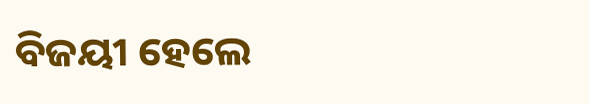ବିଜୟୀ ହେଲେ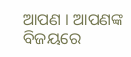ଆପଣ । ଆପଣଙ୍କ ବିଜୟରେ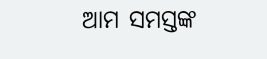ଆମ ସମସ୍ତଙ୍କ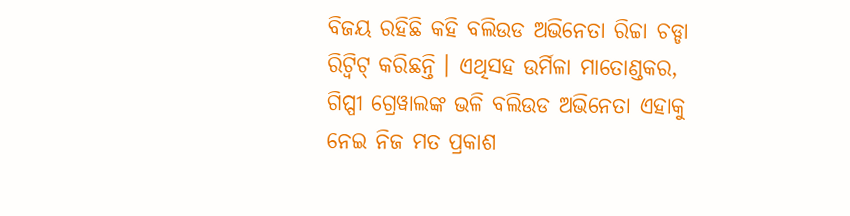ବିଜୟ ରହିଛି କହି ବଲିଉଡ ଅଭିନେତା ରିଚ୍ଚା ଚଡ୍ଡା ରିଟ୍ୱିଟ୍ କରିଛନ୍ତି । ଏଥିସହ ଉର୍ମିଳା ମାତୋଣ୍ଡକର, ଗିପ୍ପୀ ଗ୍ରେୱାଲଙ୍କ ଭଳି ବଲିଉଡ ଅଭିନେତା ଏହାକୁ ନେଇ ନିଜ ମତ ପ୍ରକାଶ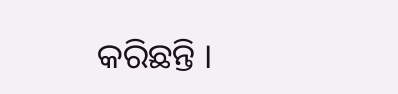କରିଛନ୍ତି ।